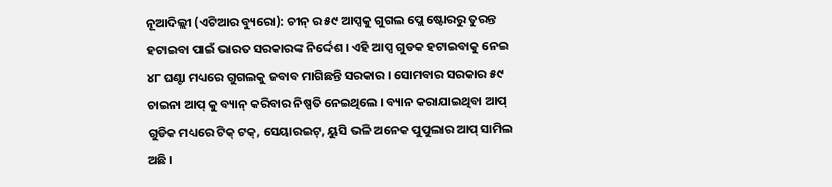ନୂଆଦିଲ୍ଲୀ (ଏଟିଆର ବ୍ୟୁରୋ): ଚୀନ୍ ର ୫୯ ଆପ୍ସକୁ ଗୁଗଲ ପ୍ଲେ ଷ୍ଟୋରରୁ ତୁରନ୍ତ ହଟାଇବା ପାଇଁ ଭାରତ ସରକାରଙ୍କ ନିର୍ଦ୍ଦେଶ । ଏହି ଆପ୍ସ ଗୁଡକ ହଟାଇବାକୁ ନେଇ ୪୮ ଘଣ୍ଟା ମଧ୍ୟରେ ଗୁଗଲକୁ ଜବାବ ମାଗିଛନ୍ତି ସରକାର । ସୋମବାର ସରକାର ୫୯ ଚାଇନା ଆପ୍ କୁ ବ୍ୟାନ୍ କରିବାର ନିଷ୍ପତି ନେଇଥିଲେ । ବ୍ୟାନ କରାଯାଇଥିବା ଆପ୍ ଗୁଡିକ ମଧ୍ୟରେ ଟିକ୍ ଟକ୍, ସେୟାରଇଟ୍, ୟୁସି ଭଳି ଅନେକ ପୁପୁଲାର ଆପ୍ ସାମିଲ ଅଛି ।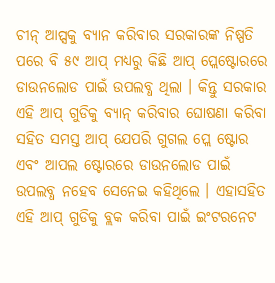ଚୀନ୍ ଆପ୍ସକୁ ବ୍ୟାନ କରିବାର ସରକାରଙ୍କ ନିଷ୍ପତି ପରେ ବି ୫୯ ଆପ୍ ମଧ୍ୟରୁ କିଛି ଆପ୍ ପ୍ଲେଷ୍ଟୋରରେ ଡାଉନଲୋଡ ପାଇଁ ଉପଲବ୍ଧ ଥିଲା । କିନ୍ତୁ ସରକାର ଏହି ଆପ୍ ଗୁଡିକୁ ବ୍ୟାନ୍ କରିବାର ଘୋଷଣା କରିବା ସହିତ ସମସ୍ତ ଆପ୍ ଯେପରି ଗୁଗଲ ପ୍ଲେ ଷ୍ଟୋର ଏବଂ ଆପଲ ଷ୍ଟୋରରେ ଡାଉନଲୋଡ ପାଇଁ ଉପଲବ୍ଧ ନହେବ ସେନେଇ କହିଥିଲେ । ଏହାସହିତ ଏହି ଆପ୍ ଗୁଡିକୁ ବ୍ଲକ କରିବା ପାଇଁ ଇଂଟରନେଟ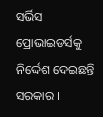ସର୍ଭିସ ପ୍ରୋଭାଇଡର୍ସକୁ ନିର୍ଦ୍ଦେଶ ଦେଇଛନ୍ତି ସରକାର ।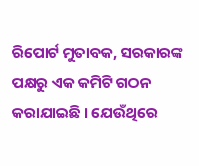ରିପୋର୍ଟ ମୁତାବକ, ସରକାରଙ୍କ ପକ୍ଷରୁ ଏକ କମିଟି ଗଠନ କରାଯାଇଛି । ଯେଉଁଥିରେ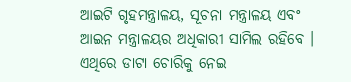ଆଇଟି ଗୃହମନ୍ତ୍ରାଳୟ, ସୂଚନା ମନ୍ତ୍ରାଳୟ ଏବଂ ଆଇନ ମନ୍ତ୍ରାଳୟର ଅଧିକାରୀ ସାମିଲ ରହିବେ । ଏଥିରେ ଡାଟା ଚୋରିକୁ ନେଇ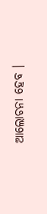ଆଲୋଚନା ହେବ ।